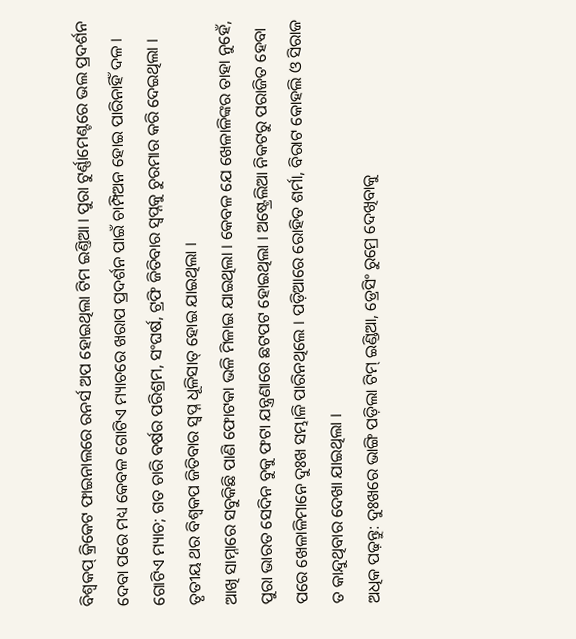ବିଶ୍ବକପ୍ କ୍ରିକେଟ ଫାଇନାଲରେ ରନର୍ସ ଅପ ହୋଇଥିଲା ଟିମ ଇଣ୍ତିଆ । ପୁରା ଟୁର୍ଣ୍ଣାମେଣ୍ଟରେ ଭଲ ପ୍ରଦର୍ଶନ ଦେବା ପରେ ମଧ୍ୟ କେବଳ ଗୋଟିଏ ମ୍ୟାଚରେ ଖରାପ ପ୍ରଦର୍ଶନ ପାଇଁ ଚାମ୍ପିଅନ ହୋଇ ପାରିନାହିଁ ଦଳ । ଗୋଟିଏ ମ୍ୟାଚ; ଗତ ଚାରି ବର୍ଷର ପରିଶ୍ରମ, ସଂଘର୍ଷ, ଟ୍ରଫି ଜିତିବାର ସ୍ୱପ୍ନକୁ ଚୁରମାର କରି ଦେଇଥିଲା । ତୃତୀୟ ଥର ବିଶ୍ୱକପ ଜିତିବାର ସ୍ୱପ୍ନ ଧୂଳିସାତ୍ ହୋଇ ଯାଇଥିଲା ।
ଆଖି ସାମ୍ନାରେ ସବୁକିଛି ପାଣି ଫୋଟକା ଭଳି ମିଳାଇ ଯାଇଥିଲା । କେବଳ ଯେ ଖେଳାଳିଙ୍କର ତାହା ନୁହେଁ, ପୁରା ଭାରତ ସେଦିନ ବୁକୁ ଫଟା ଯନ୍ତ୍ରଣାରେ ଛଟପଟ ହୋଇଥିଲା । ଅଷ୍ଟ୍ରେଲିଆ ନିକଟରୁ ପରାଜିତ ହେବା ପରେ ଖେଳାଳିମାନେ ଦୁଃଖ ସମ୍ଭାଳି ପାରିନଥିଲେ । ପଡ଼ିଆରେ ରୋହିତ ଶର୍ମା, ବିରାଟ କୋହଲି ଓ ସିରାଜ ତ କାନ୍ଦୁଥିବାର ଦେଖା ଯାଇଥିଲା ।
ଅଧିକ ପଢ଼ନ୍ତୁ: ଦୁଃଖରେ ଭାଙ୍ଗି ପଡ଼ିଲା ଟିମ୍ ଇଣ୍ଡିଆ, ଡ୍ରେସିଂ ରୁମ୍ରେ ଦେଖିବାକୁ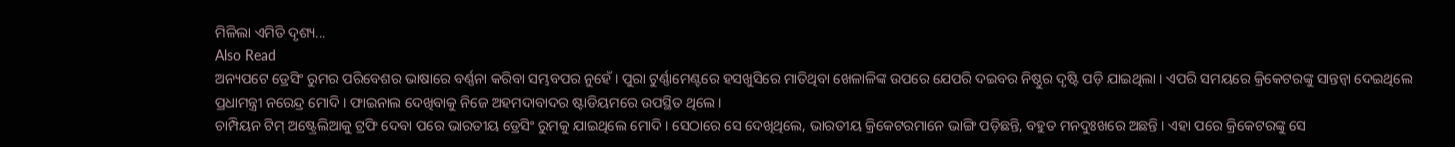ମିଳିଲା ଏମିତି ଦୃଶ୍ୟ...
Also Read
ଅନ୍ୟପଟେ ଡ୍ରେସିଂ ରୁମର ପରିବେଶର ଭାଷାରେ ବର୍ଣ୍ଣନା କରିବା ସମ୍ଭବପର ନୁହେଁ । ପୁରା ଟୁର୍ଣ୍ଣାମେଣ୍ଟରେ ହସଖୁସିରେ ମାତିଥିବା ଖେଳାଳିଙ୍କ ଉପରେ ଯେପରି ଦଇବର ନିଷ୍ଠୁର ଦୃଷ୍ଟି ପଡ଼ି ଯାଇଥିଲା । ଏପରି ସମୟରେ କ୍ରିକେଟରଙ୍କୁ ସାନ୍ତନ୍ବା ଦେଇଥିଲେ ପ୍ରଧାମନ୍ତ୍ରୀ ନରେନ୍ଦ୍ର ମୋଦି । ଫାଇନାଲ ଦେଖିବାକୁ ନିଜେ ଅହମଦାବାଦର ଷ୍ଟାଡିୟମରେ ଉପସ୍ଥିତ ଥିଲେ ।
ଚାମ୍ପିୟନ ଟିମ୍ ଅଷ୍ଟ୍ରେଲିଆକୁ ଟ୍ରଫି ଦେବା ପରେ ଭାରତୀୟ ଡ୍ରେସିଂ ରୁମକୁ ଯାଇଥିଲେ ମୋଦି । ସେଠାରେ ସେ ଦେଖିଥିଲେ, ଭାରତୀୟ କ୍ରିକେଟରମାନେ ଭାଙ୍ଗି ପଡ଼ିଛନ୍ତି, ବହୁତ ମନଦୁଃଖରେ ଅଛନ୍ତି । ଏହା ପରେ କ୍ରିକେଟରଙ୍କୁ ସେ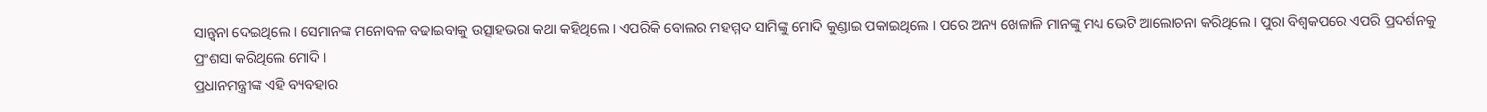ସାନ୍ତ୍ବନା ଦେଇଥିଲେ । ସେମାନଙ୍କ ମନୋବଳ ବଢାଇବାକୁ ଉତ୍ସାହଭରା କଥା କହିଥିଲେ । ଏପରିକି ବୋଲର ମହମ୍ମଦ ସାମିଙ୍କୁ ମୋଦି କୁଣ୍ଡାଇ ପକାଇଥିଲେ । ପରେ ଅନ୍ୟ ଖେଳାଳି ମାନଙ୍କୁ ମଧ୍ୟ ଭେଟି ଆଲୋଚନା କରିଥିଲେ । ପୁରା ବିଶ୍ୱକପରେ ଏପରି ପ୍ରଦର୍ଶନକୁ ପ୍ରଂଶସା କରିଥିଲେ ମୋଦି ।
ପ୍ରଧାନମନ୍ତ୍ରୀଙ୍କ ଏହି ବ୍ୟବହାର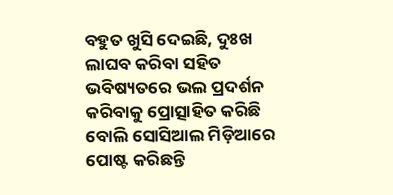ବହୁତ ଖୁସି ଦେଇଛି, ଦୁଃଖ ଲାଘବ କରିବା ସହିତ ଭବିଷ୍ୟତରେ ଭଲ ପ୍ରଦର୍ଶନ କରିବାକୁ ପ୍ରୋତ୍ସାହିତ କରିଛି ବୋଲି ସୋସିଆଲ ମିଡ଼ିଆରେ ପୋଷ୍ଟ କରିଛନ୍ତି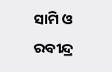ସାମି ଓ ରବୀନ୍ଦ୍ର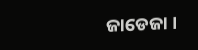ଜାଡେଜା ।